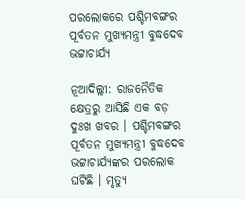ପରଲୋକରେ ପଶ୍ଚିମବଙ୍ଗର ପୂର୍ବତନ ମୁଖ୍ୟମନ୍ତ୍ରୀ ବୁଦ୍ଧଦେବ ଭଟ୍ଟାଚାର୍ଯ୍ୟ

ନୂଆଦିଲ୍ଲୀ: ରାଜନୈତିକ କ୍ଷେତ୍ରରୁ ଆସିଛି ଏକ ବଡ଼ ଦୁଃଖ ଖବର । ପଶ୍ଚିମବଙ୍ଗର ପୂର୍ବତନ ମୁଖ୍ୟମନ୍ତ୍ରୀ ବୁଦ୍ଧଦେବ ଭଟ୍ଟାଚାର୍ଯ୍ୟଙ୍କର ପରଲୋକ ଘଟିଛି । ମୃତ୍ୟୁ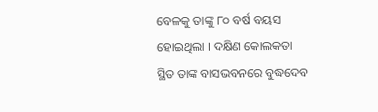ବେଳକୁ ତାଙ୍କୁ ୮୦ ବର୍ଷ ବୟସ ହୋଇଥିଲା । ଦକ୍ଷିଣ କୋଲକତା ସ୍ଥିତ ତାଙ୍କ ବାସଭବନରେ ବୁଦ୍ଧଦେବ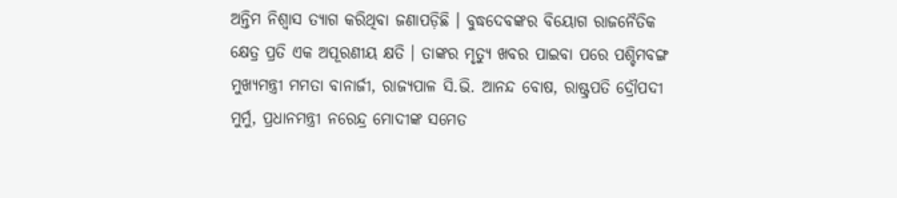ଅନ୍ତିମ ନିଶ୍ୱାସ ତ୍ୟାଗ କରିଥିବା ଜଣାପଡ଼ିଛି । ବୁଦ୍ଧଦେବଙ୍କର ବିୟୋଗ ରାଜନୈତିକ କ୍ଷେତ୍ର ପ୍ରତି ଏକ ଅପୂରଣୀୟ କ୍ଷତି । ତାଙ୍କର ମୃତ୍ୟୁ ଖବର ପାଇବା ପରେ ପଶ୍ଚିମବଙ୍ଗ ମୁଖ୍ୟମନ୍ତ୍ରୀ ମମତା ବାନାର୍ଜୀ, ରାଜ୍ୟପାଳ ସି.ଭି. ଆନନ୍ଦ ବୋଷ, ରାଷ୍ଟ୍ରପତି ଦ୍ରୌପଦୀ ମୁର୍ମୁ, ପ୍ରଧାନମନ୍ତ୍ରୀ ନରେନ୍ଦ୍ର ମୋଦୀଙ୍କ ସମେତ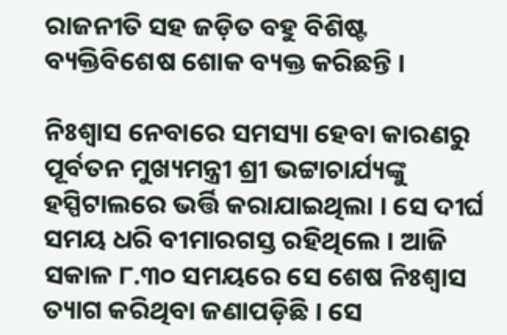ରାଜନୀତି ସହ ଜଡ଼ିତ ବହୁ ବିଶିଷ୍ଟ ବ୍ୟକ୍ତିବିଶେଷ ଶୋକ ବ୍ୟକ୍ତ କରିଛନ୍ତି ।

ନିଃଶ୍ୱାସ ନେବାରେ ସମସ୍ୟା ହେବା କାରଣରୁ ପୂର୍ବତନ ମୁଖ୍ୟମନ୍ତ୍ରୀ ଶ୍ରୀ ଭଟ୍ଟାଚାର୍ଯ୍ୟଙ୍କୁ ହସ୍ପିଟାଲରେ ଭର୍ତ୍ତି କରାଯାଇଥିଲା । ସେ ଦୀର୍ଘ ସମୟ ଧରି ବୀମାରଗସ୍ତ ରହିଥିଲେ । ଆଜି ସକାଳ ୮.୩୦ ସମୟରେ ସେ ଶେଷ ନିଃଶ୍ୱାସ ତ୍ୟାଗ କରିଥିବା ଜଣାପଡ଼ିଛି । ସେ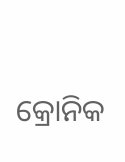କ୍ରୋନିକ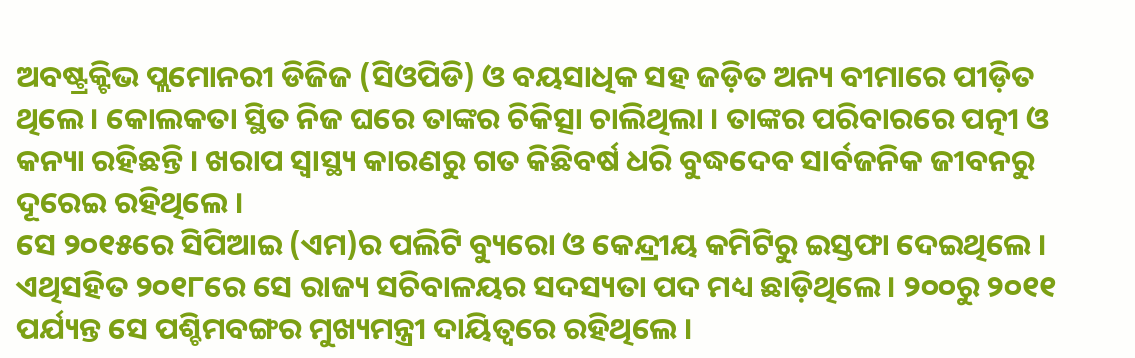ଅବଷ୍ଟ୍ରକ୍ଟିଭ ପ୍ଲମୋନରୀ ଡିଜିଜ (ସିଓପିଡି) ଓ ବୟସାଧିକ ସହ ଜଡ଼ିତ ଅନ୍ୟ ବୀମାରେ ପୀଡ଼ିତ ଥିଲେ । କୋଲକତା ସ୍ଥିତ ନିଜ ଘରେ ତାଙ୍କର ଚିକିତ୍ସା ଚାଲିଥିଲା । ତାଙ୍କର ପରିବାରରେ ପତ୍ନୀ ଓ କନ୍ୟା ରହିଛନ୍ତି । ଖରାପ ସ୍ୱାସ୍ଥ୍ୟ କାରଣରୁ ଗତ କିଛିବର୍ଷ ଧରି ବୁଦ୍ଧଦେବ ସାର୍ବଜନିକ ଜୀବନରୁ ଦୂରେଇ ରହିଥିଲେ ।
ସେ ୨୦୧୫ରେ ସିପିଆଇ (ଏମ)ର ପଲିଟି ବ୍ୟୁରୋ ଓ କେନ୍ଦ୍ରୀୟ କମିଟିରୁ ଇସ୍ତଫା ଦେଇଥିଲେ । ଏଥିସହିତ ୨୦୧୮ରେ ସେ ରାଜ୍ୟ ସଚିବାଳୟର ସଦସ୍ୟତା ପଦ ମଧ୍ୟ ଛାଡ଼ିଥିଲେ । ୨୦୦ରୁ ୨୦୧୧ ପର୍ଯ୍ୟନ୍ତ ସେ ପଶ୍ଚିମବଙ୍ଗର ମୁଖ୍ୟମନ୍ତ୍ରୀ ଦାୟିତ୍ୱରେ ରହିଥିଲେ ।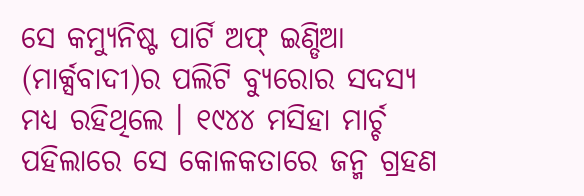ସେ କମ୍ୟୁନିଷ୍ଟ ପାର୍ଟି ଅଫ୍ ଇଣ୍ଡିଆ (ମାର୍କ୍ସବାଦୀ)ର ପଲିଟି ବ୍ୟୁରୋର ସଦସ୍ୟ ମଧ୍ୟ ରହିଥିଲେ । ୧୯୪୪ ମସିହା ମାର୍ଚ୍ଚ ପହିଲାରେ ସେ କୋଳକତାରେ ଜନ୍ମ ଗ୍ରହଣ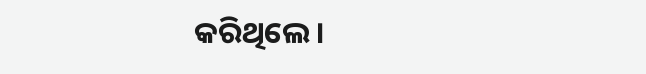କରିଥିଲେ ।